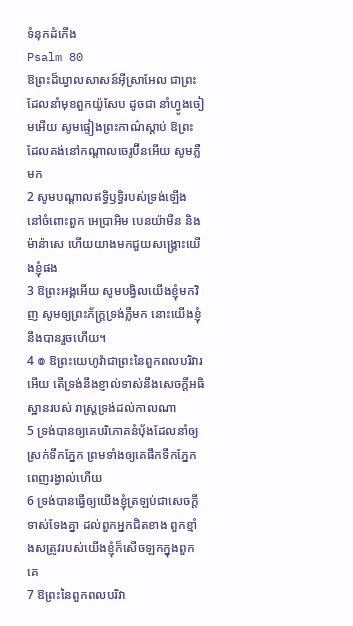ទំនុកដំកើង
Psalm 80
ឱព្រះដ៏ឃ្វាលសាសន៍អ៊ីស្រាអែល ជាព្រះដែលនាំមុខពួកយ៉ូសែប ដូចជា នាំហ្វូងចៀមអើយ សូមផ្ទៀងព្រះកាណ៌ស្តាប់ ឱព្រះដែលគង់នៅកណ្តាលចេរូប៊ីនអើយ សូមភ្លឺមក
2 សូមបណ្តាលឥទ្ធិឫទ្ធិរបស់ទ្រង់ឡើង នៅចំពោះពួក អេប្រាអិម បេនយ៉ាមីន និងម៉ាន៉ាសេ ហើយយាងមកជួយសង្គ្រោះយើងខ្ញុំផង
3 ឱព្រះអង្គអើយ សូមបង្វិលយើងខ្ញុំមកវិញ សូមឲ្យព្រះភ័ក្ត្រទ្រង់ភ្លឺមក នោះយើងខ្ញុំនឹងបានរួចហើយ។
4 ៙ ឱព្រះយេហូវ៉ាជាព្រះនៃពួកពលបរិវារអើយ តើទ្រង់នឹងខ្ញាល់ទាស់នឹងសេចក្ដីអធិស្ឋានរបស់ រាស្ត្រទ្រង់ដល់កាលណា
5 ទ្រង់បានឲ្យគេបរិភោគនំបុ័ងដែលនាំឲ្យស្រក់ទឹកភ្នែក ព្រមទាំងឲ្យគេផឹកទឹកភ្នែកពេញរង្វាល់ហើយ
6 ទ្រង់បានធ្វើឲ្យយើងខ្ញុំត្រឡប់ជាសេចក្ដីទាស់ទែងគ្នា ដល់ពួកអ្នកជិតខាង ពួកខ្មាំងសត្រូវរបស់យើងខ្ញុំក៏សើចឡកក្នុងពួកគេ
7 ឱព្រះនៃពួកពលបរិវា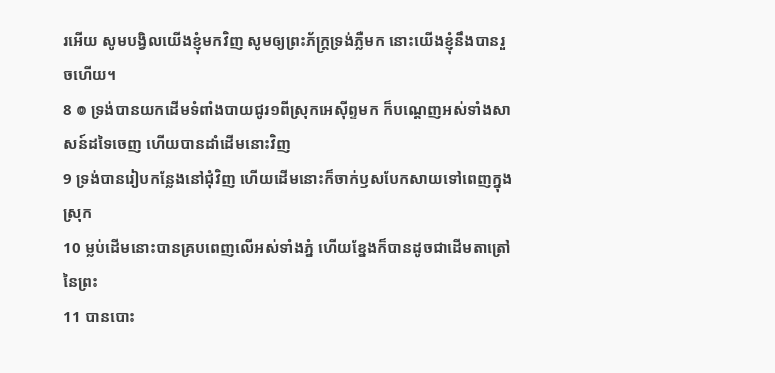រអើយ សូមបង្វិលយើងខ្ញុំមកវិញ សូមឲ្យព្រះភ័ក្ត្រទ្រង់ភ្លឺមក នោះយើងខ្ញុំនឹងបានរួចហើយ។
8 ៙ ទ្រង់បានយកដើមទំពាំងបាយជូរ១ពីស្រុកអេស៊ីព្ទមក ក៏បណ្តេញអស់ទាំងសាសន៍ដទៃចេញ ហើយបានដាំដើមនោះវិញ
9 ទ្រង់បានរៀបកន្លែងនៅជុំវិញ ហើយដើមនោះក៏ចាក់ឫសបែកសាយទៅពេញក្នុងស្រុក
10 ម្លប់ដើមនោះបានគ្របពេញលើអស់ទាំងភ្នំ ហើយខ្នែងក៏បានដូចជាដើមតាត្រៅនៃព្រះ
11 បានបោះ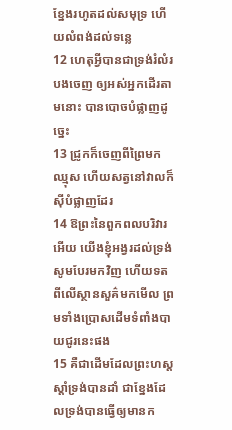ខ្នែងរហូតដល់សមុទ្រ ហើយលំពង់ដល់ទន្លេ
12 ហេតុអ្វីបានជាទ្រង់រំលំរបងចេញ ឲ្យអស់អ្នកដើរតាមនោះ បានបោចបំផ្លាញដូច្នេះ
13 ជ្រូកក៏ចេញពីព្រៃមកឈ្មុស ហើយសត្វនៅវាលក៏ស៊ីបំផ្លាញដែរ
14 ឱព្រះនៃពួកពលបរិវារអើយ យើងខ្ញុំអង្វរដល់ទ្រង់ សូមបែរមកវិញ ហើយទតពីលើស្ថានសួគ៌មកមើល ព្រមទាំងប្រោសដើមទំពាំងបាយជូរនេះផង
15 គឺជាដើមដែលព្រះហស្តស្តាំទ្រង់បានដាំ ជាខ្នែងដែលទ្រង់បានធ្វើឲ្យមានក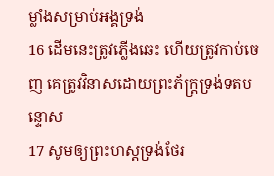ម្លាំងសម្រាប់អង្គទ្រង់
16 ដើមនេះត្រូវភ្លើងឆេះ ហើយត្រូវកាប់ចេញ គេត្រូវវិនាសដោយព្រះភ័ក្ត្រទ្រង់ទតបន្ទោស
17 សូមឲ្យព្រះហស្តទ្រង់ថែរ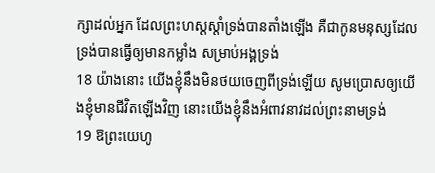ក្សាដល់អ្នក ដែលព្រះហស្តស្តាំទ្រង់បានតាំងឡើង គឺជាកូនមនុស្សដែលទ្រង់បានធ្វើឲ្យមានកម្លាំង សម្រាប់អង្គទ្រង់
18 យ៉ាងនោះ យើងខ្ញុំនឹងមិនថយចេញពីទ្រង់ឡើយ សូមប្រោសឲ្យយើងខ្ញុំមានជីវិតឡើងវិញ នោះយើងខ្ញុំនឹងអំពាវនាវដល់ព្រះនាមទ្រង់
19 ឱព្រះយេហូ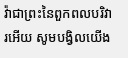វ៉ាជាព្រះនៃពួកពលបរិវារអើយ សូមបង្វិលយើង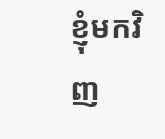ខ្ញុំមកវិញ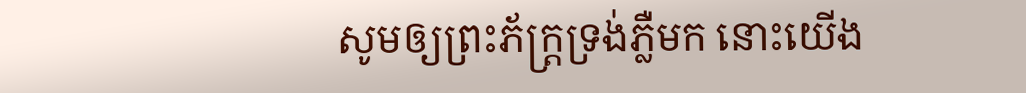សូមឲ្យព្រះភ័ក្ត្រទ្រង់ភ្លឺមក នោះយើង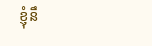ខ្ញុំនឹ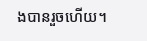ងបានរួចហើយ។